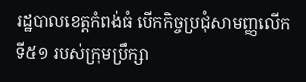រដ្ឋបាលខេត្តកំពង់ធំ បើកកិច្ចប្រជុំសាមញ្ញលើកទី៥១ របស់ក្រុមប្រឹក្សា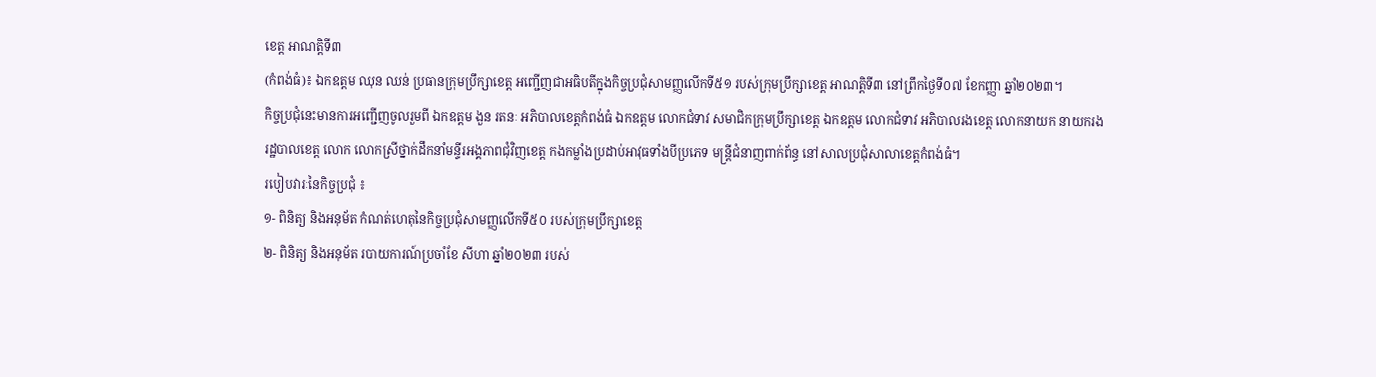ខេត្ត អាណត្តិទី៣
(កំពង់ធំ)៖ ឯកឧត្តម ឈុន ឈន់ ប្រធានក្រុមប្រឹក្សាខេត្ត អញ្ជើញជាអធិបតីក្នុងកិច្ចប្រជុំសាមញ្ញលើកទី៥១ របស់ក្រុមប្រឹក្សាខេត្ត អាណត្តិទី៣ នៅព្រឹកថ្ងៃទី០៧ ខែកញ្ញា ឆ្នាំ២០២៣។
កិច្ចប្រជុំនេះមានការអញ្ជើញចូលរួមពី ឯកឧត្តម ងួន រតនៈ អភិបាលខេត្តកំពង់ធំ ឯកឧត្ដម លោកជំទាវ សមាជិកក្រុមប្រឹក្សាខេត្ត ឯកឧត្តម លោកជំទាវ អភិបាលរងខេត្ត លោកនាយក នាយករងរដ្ឋបាលខេត្ត លោក លោកស្រីថ្នាក់ដឹកនាំមន្ទីរអង្គភាពជុំវិញខេត្ត កងកម្លាំងប្រដាប់អាវុធទាំងបីប្រភេទ មន្ត្រីជំនាញពាក់ព័ន្ធ នៅសាលប្រជុំសាលាខេត្តកំពង់ធំ។
របៀបវារៈនៃកិច្ចប្រជុំ ៖
១- ពិនិត្យ និងអនុម័ត កំណត់ហេតុនៃកិច្ចប្រជុំសាមញ្ញលើកទី៥០ របស់ក្រុមប្រឹក្សាខេត្ត
២- ពិនិត្យ និងអនុម័ត របាយការណ៍ប្រចាំខែ សីហា ឆ្នាំ២០២៣ របស់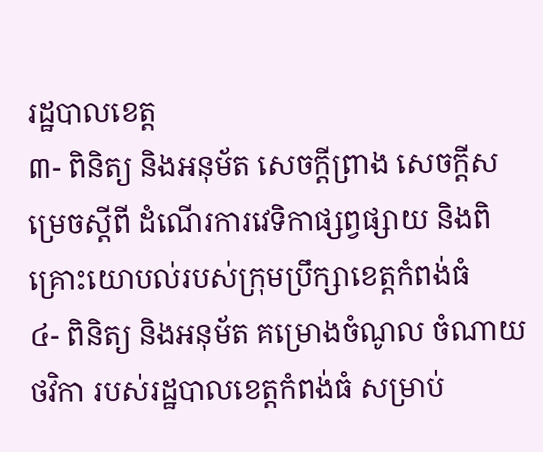រដ្ឋបាលខេត្ត
៣- ពិនិត្យ និងអនុម័ត សេចក្តីព្រាង សេចក្ដីសម្រេចស្ដីពី ដំណើរការវេទិកាផ្សព្វផ្សាយ និងពិគ្រោះយោបល់របស់ក្រុមប្រឹក្សាខេត្តកំពង់ធំ
៤- ពិនិត្យ និងអនុម័ត គម្រោងចំណូល ចំណាយថវិកា របស់រដ្ឋបាលខេត្តកំពង់ធំ សម្រាប់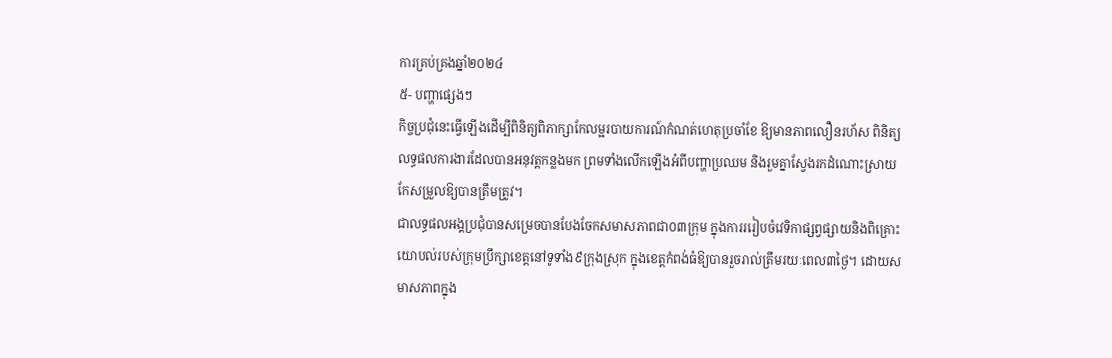ការគ្រប់គ្រងឆ្នាំ២០២៤
៥- បញ្ហាផ្សេងៗ
កិច្ចប្រជុំនេះធ្វើឡើងដើម្បីពិនិត្យពិភាក្សាកែលម្អរបាយការណ៍កំណត់ហេតុប្រចាំខែ ឱ្យមានភាពលឿនរហ័ស ពិនិត្យលទ្ធផលការងារដែលបានអនុវត្តកន្លងមក ព្រមទាំងលើកឡើងអំពីបញ្ហាប្រឈម និងរួមគ្នាស្វែងរកដំណោះស្រាយកែសម្រួលឱ្យបានត្រឹមត្រូវ។
ជាលទ្ធផលអង្គប្រជុំបានសម្រេចបានបែងចែកសមាសភាពជា០៣ក្រុម ក្នុងការររៀបចំវេទិកាផ្សព្វផ្សាយនិងពិគ្រោះយោបល់របស់ក្រុមប្រឹក្សាខេត្តនៅទូទាំង៩ក្រុងស្រុក ក្នុងខេត្តកំពង់ធំឱ្យបានរួចរាល់ត្រឹមរយៈពេល៣ថ្ងៃ។ ដោយសមាសភាពក្នុង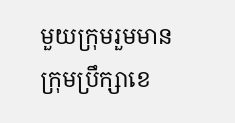មួយក្រុមរួមមាន ក្រុមប្រឹក្សាខេ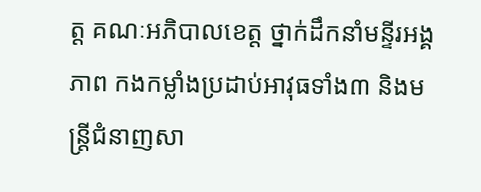ត្ត គណៈអភិបាលខេត្ត ថ្នាក់ដឹកនាំមន្ទីរអង្គភាព កងកម្លាំងប្រដាប់អាវុធទាំង៣ និងមន្ត្រីជំនាញសា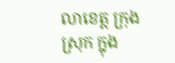លាខេត្ត ក្រុង ស្រុក ក្នុង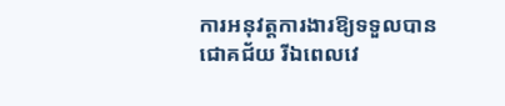ការអនុវត្តការងារឱ្យទទួលបានជោគជ័យ រីឯពេលវេ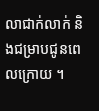លាជាក់លាក់ និងជម្រាបជូនពេលក្រោយ ។